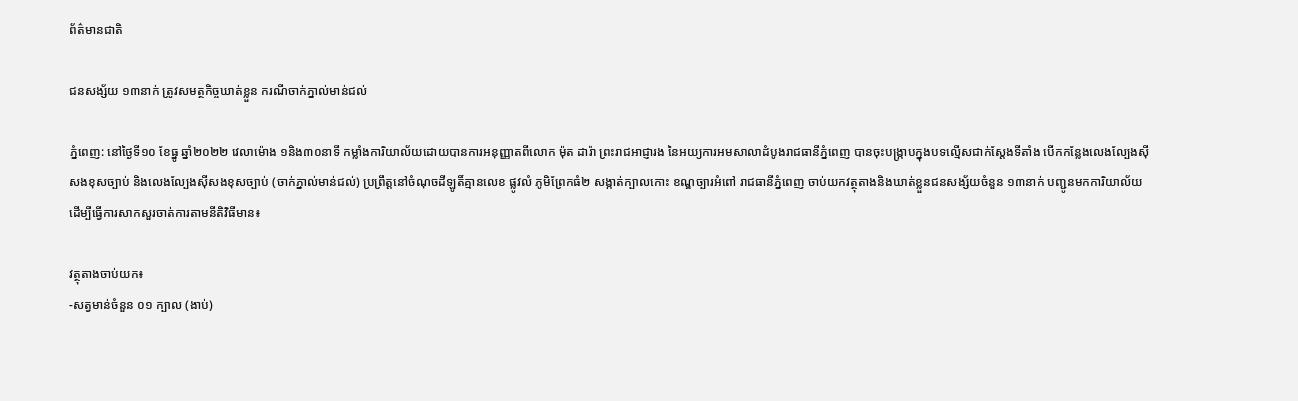ព័ត៌មានជាតិ

ជនសង្ស័យ ១៣នាក់ ត្រូវសមត្ថកិច្ចឃាត់ខ្លួន ករណីចាក់ភ្នាល់មាន់ជល់

ភ្នំពេញ: នៅថ្ងៃទី១០ ខែធ្នូ ឆ្នាំ២០២២ វេលាម៉ោង ១និង៣០នាទី កម្លាំងការិយាល័យដោយបានការអនុញ្ញាតពីលោក ម៉ុត ដារ៉ា ព្រះរាជអាជ្ញារង នៃអយ្យការអមសាលាដំបូងរាជធានីភ្នំពេញ បានចុះបង្ក្រាបក្នុងបទល្មើសជាក់ស្តែងទីតាំង បើកកន្លែងលេងល្បែងស៊ីសងខុសច្បាប់ និងលេងល្បែងស៊ីសងខុសច្បាប់ (ចាក់ភ្នាល់មាន់ជល់) ប្រព្រឹត្តនៅចំណុចដីឡូតិ៍គ្មានលេខ ផ្លូវលំ ភូមិព្រែកធំ២ សង្កាត់ក្បាលកោះ ខណ្ឌច្បារអំពៅ រាជធានីភ្នំពេញ ចាប់យកវត្ថុតាងនិងឃាត់ខ្លួនជនសង្ស័យចំនួន ១៣នាក់ បញ្ជូនមកការិយាល័យដើម្បីធ្វើការសាកសួរចាត់ការតាមនីតិវិធីមាន៖

វត្ថុតាងចាប់យក៖
-សត្វមាន់ចំនួន ០១ ក្បាល (ងាប់)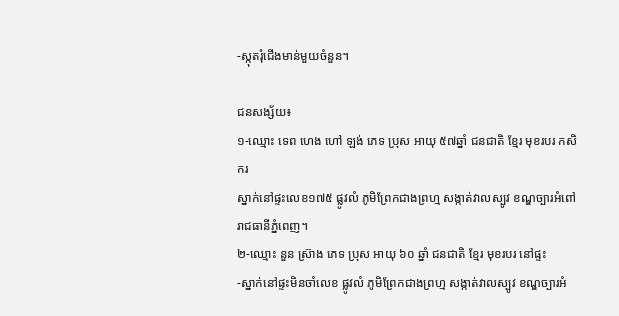-ស្កុតរុំជើងមាន់មួយចំនួន។

ជនសង្ស័យ៖
១-ឈ្មោះ ទេព ហេង ហៅ ឡង់ ភេទ ប្រុស អាយុ ៥៧ឆ្នាំ ជនជាតិ ខ្មែរ មុខរបរ កសិករ
ស្នាក់នៅផ្ទះលេខ១៧៥ ផ្លូវលំ ភូមិព្រែកជាងព្រហ្ម សង្កាត់វាលស្បូវ ខណ្ឌច្បារអំពៅ រាជធានីភ្នំពេញ។
២-ឈ្មោះ នួន ស្រ៊ាង ភេទ ប្រុស អាយុ ៦០ ឆ្នាំ ជនជាតិ ខ្មែរ មុខរបរ នៅផ្ទះ
-ស្នាក់នៅផ្ទះមិនចាំលេខ ផ្លូវលំ ភូមិព្រែកជាងព្រហ្ម សង្កាត់វាលស្បូវ ខណ្ឌច្បារអំ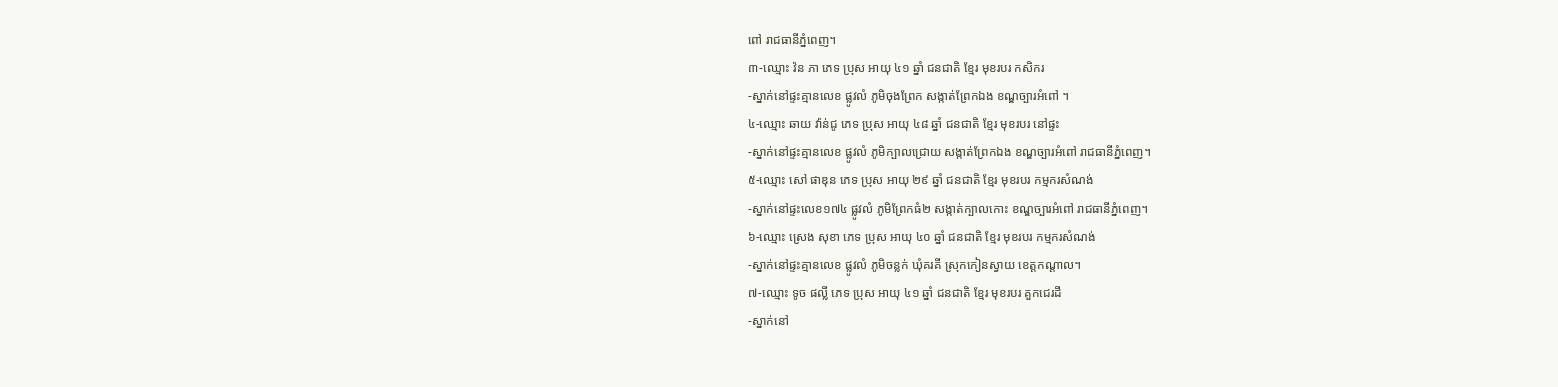ពៅ រាជធានីភ្នំពេញ។
៣-ឈ្មោះ វ៉ន ភា ភេទ ប្រុស អាយុ ៤១ ឆ្នាំ ជនជាតិ ខ្មែរ មុខរបរ កសិករ
-ស្នាក់នៅផ្ទះគ្មានលេខ ផ្លូវលំ ភូមិចុងព្រែក សង្កាត់ព្រែកឯង ខណ្ឌច្បារអំពៅ ។
៤-ឈ្មោះ ឆាយ វ៉ាន់ជូ ភេទ ប្រុស អាយុ ៤៨ ឆ្នាំ ជនជាតិ ខ្មែរ មុខរបរ នៅផ្ទះ
-ស្នាក់នៅផ្ទះគ្មានលេខ ផ្លូវលំ ភូមិក្បាលជ្រោយ សង្កាត់ព្រែកឯង ខណ្ឌច្បារអំពៅ រាជធានីភ្នំពេញ។
៥-ឈ្មោះ សៅ ផាឌុន ភេទ ប្រុស អាយុ ២៩ ឆ្នាំ ជនជាតិ ខ្មែរ មុខរបរ កម្មករសំណង់
-ស្នាក់នៅផ្ទះលេខ១៧៤ ផ្លូវលំ ភូមិព្រែកធំ២ សង្កាត់ក្បាលកោះ ខណ្ឌច្បារអំពៅ រាជធានីភ្នំពេញ។
៦-ឈ្មោះ ស្រេង សុខា ភេទ ប្រុស អាយុ ៤០ ឆ្នាំ ជនជាតិ ខ្មែរ មុខរបរ កម្មករសំណង់
-ស្នាក់នៅផ្ទះគ្មានលេខ ផ្លូវលំ ភូមិចន្លក់ ឃុំគរគី ស្រុកកៀនស្វាយ ខេត្តកណ្តាល។
៧-ឈ្មោះ ទូច ផល្លី ភេទ ប្រុស អាយុ ៤១ ឆ្នាំ ជនជាតិ ខ្មែរ មុខរបរ គួកជេរដី
-ស្នាក់នៅ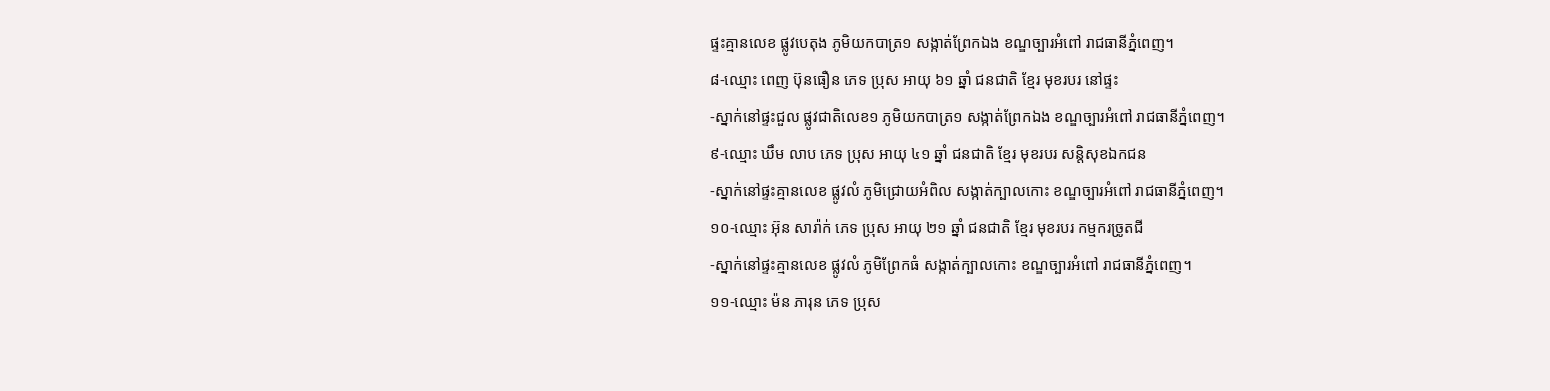ផ្ទះគ្មានលេខ ផ្លូវបេតុង ភូមិយកបាត្រ១ សង្កាត់ព្រែកឯង ខណ្ឌច្បារអំពៅ រាជធានីភ្នំពេញ។
៨-ឈ្មោះ ពេញ ប៊ុនធឿន ភេទ ប្រុស អាយុ ៦១ ឆ្នាំ ជនជាតិ ខ្មែរ មុខរបរ នៅផ្ទះ
-ស្នាក់នៅផ្ទះជួល ផ្លូវជាតិលេខ១ ភូមិយកបាត្រ១ សង្កាត់ព្រែកឯង ខណ្ឌច្បារអំពៅ រាជធានីភ្នំពេញ។
៩-ឈ្មោះ ឃឹម លាប ភេទ ប្រុស អាយុ ៤១ ឆ្នាំ ជនជាតិ ខ្មែរ មុខរបរ សន្តិសុខឯកជន
-ស្នាក់នៅផ្ទះគ្មានលេខ ផ្លូវលំ ភូមិជ្រោយអំពិល សង្កាត់ក្បាលកោះ ខណ្ឌច្បារអំពៅ រាជធានីភ្នំពេញ។
១០-ឈ្មោះ អ៊ុន សារ៉ាក់ ភេទ ប្រុស អាយុ ២១ ឆ្នាំ ជនជាតិ ខ្មែរ មុខរបរ កម្មករច្រូតជី
-ស្នាក់នៅផ្ទះគ្មានលេខ ផ្លូវលំ ភូមិព្រែកធំ សង្កាត់ក្បាលកោះ ខណ្ឌច្បារអំពៅ រាជធានីភ្នំពេញ។
១១-ឈ្មោះ ម៉ន ភារុន ភេទ ប្រុស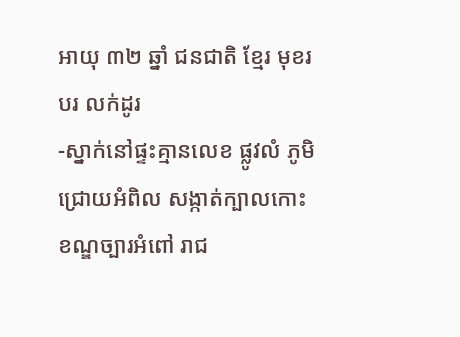អាយុ ៣២ ឆ្នាំ ជនជាតិ ខ្មែរ មុខរបរ លក់ដូរ
-ស្នាក់នៅផ្ទះគ្មានលេខ ផ្លូវលំ ភូមិជ្រោយអំពិល សង្កាត់ក្បាលកោះ ខណ្ឌច្បារអំពៅ រាជ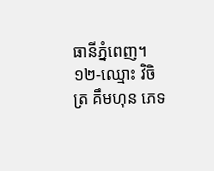ធានីភ្នំពេញ។
១២-ឈ្មោះ វិចិត្រ គឹមហុន ភេទ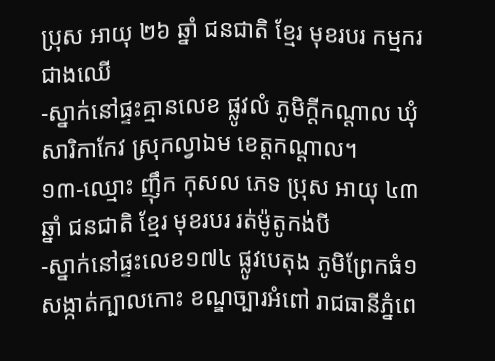ប្រុស អាយុ ២៦ ឆ្នាំ ជនជាតិ ខ្មែរ មុខរបរ កម្មករជាងឈើ
-ស្នាក់នៅផ្ទះគ្មានលេខ ផ្លូវលំ ភូមិក្តីកណ្តាល ឃុំសារិកាកែវ ស្រុកល្វាឯម ខេត្តកណ្តាល។
១៣-ឈ្មោះ ញ៉ឹក កុសល ភេទ ប្រុស អាយុ ៤៣ ឆ្នាំ ជនជាតិ ខ្មែរ មុខរបរ រត់ម៉ូតូកង់បី
-ស្នាក់នៅផ្ទះលេខ១៧៤ ផ្លូវបេតុង ភូមិព្រែកធំ១ សង្កាត់ក្បាលកោះ ខណ្ឌច្បារអំពៅ រាជធានីភ្នំពេ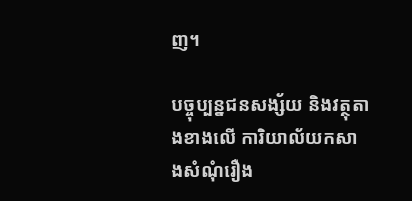ញ។

បច្ចុប្បន្នជនសង្ស័យ និងវត្ថុតាងខាងលើ ការិយាល័យកសាងសំណុំរឿង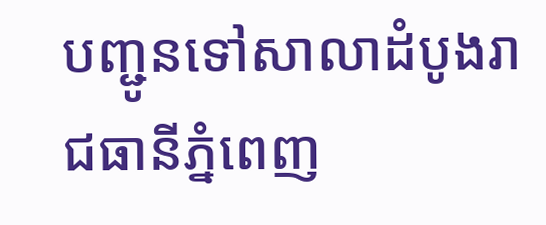បញ្ជូនទៅសាលាដំបូងរាជធានីភ្នំពេញ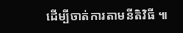ដើម្បីចាត់ការតាមនីតិវិធី ៕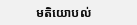មតិយោបល់